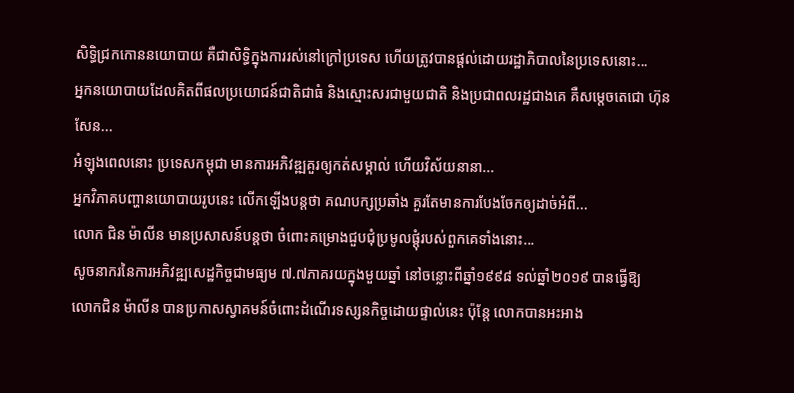សិទ្ធិជ្រកកោននយោបាយ គឺជាសិទ្ធិក្នុងការរស់នៅក្រៅប្រទេស ហើយត្រូវបានផ្តល់ដោយរដ្ឋាភិបាលនៃប្រទេសនោះ...
អ្នកនយោបាយដែលគិតពីផលប្រយោជន៍ជាតិជាធំ និងស្មោះសរជាមួយជាតិ និងប្រជាពលរដ្ឋជាងគេ គឺសម្តេចតេជោ ហ៊ុន សែន...
អំឡុងពេលនោះ ប្រទេសកម្ពុជា មានការអភិវឌ្ឍគួរឲ្យកត់សម្គាល់ ហើយវិស័យនានា...
អ្នកវិភាគបញ្ហានយោបាយរូបនេះ លើកឡើងបន្តថា គណបក្សប្រឆាំង គួរតែមានការបែងចែកឲ្យដាច់អំពី...
លោក ជិន ម៉ាលីន មានប្រសាសន៍បន្តថា ចំពោះគម្រោងជួបជុំប្រមូលផ្ដុំរបស់ពួកគេទាំងនោះ...
សូចនាករនៃការអភិវឌ្ឍសេដ្ឋកិច្ចជាមធ្យម ៧.៧ភាគរយក្នុងមួយឆ្នាំ នៅចន្លោះពីឆ្នាំ១៩៩៨ ទល់ឆ្នាំ២០១៩ បានធ្វើឱ្យ
លោកជិន ម៉ាលីន បានប្រកាសស្វាគមន៍ចំពោះដំណើរទស្សនកិច្ចដោយផ្ទាល់នេះ ប៉ុន្តែ លោកបានអះអាង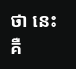ថា នេះ គឺ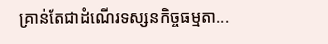គ្រាន់តែជាដំណើរទស្សនកិច្ចធម្មតា...